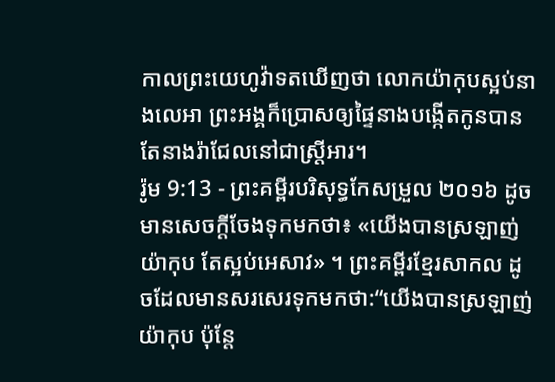កាលព្រះយេហូវ៉ាទតឃើញថា លោកយ៉ាកុបស្អប់នាងលេអា ព្រះអង្គក៏ប្រោសឲ្យផ្ទៃនាងបង្កើតកូនបាន តែនាងរ៉ាជែលនៅជាស្ត្រីអារ។
រ៉ូម 9:13 - ព្រះគម្ពីរបរិសុទ្ធកែសម្រួល ២០១៦ ដូចមានសេចក្តីចែងទុកមកថា៖ «យើងបានស្រឡាញ់យ៉ាកុប តែស្អប់អេសាវ» ។ ព្រះគម្ពីរខ្មែរសាកល ដូចដែលមានសរសេរទុកមកថា:“យើងបានស្រឡាញ់យ៉ាកុប ប៉ុន្តែ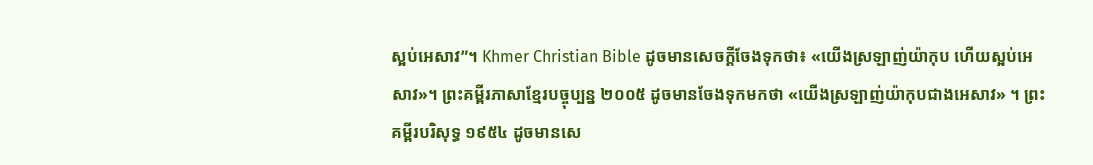ស្អប់អេសាវ”។ Khmer Christian Bible ដូចមានសេចក្ដីចែងទុកថា៖ «យើងស្រឡាញ់យ៉ាកុប ហើយស្អប់អេសាវ»។ ព្រះគម្ពីរភាសាខ្មែរបច្ចុប្បន្ន ២០០៥ ដូចមានចែងទុកមកថា «យើងស្រឡាញ់យ៉ាកុបជាងអេសាវ» ។ ព្រះគម្ពីរបរិសុទ្ធ ១៩៥៤ ដូចមានសេ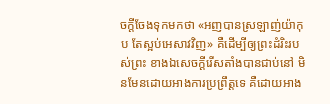ចក្ដីចែងទុកមកថា «អញបានស្រឡាញ់យ៉ាកុប តែស្អប់អេសាវវិញ» គឺដើម្បីឲ្យព្រះដំរិះរបស់ព្រះ ខាងឯសេចក្ដីរើសតាំងបានជាប់នៅ មិនមែនដោយអាងការប្រព្រឹត្តទេ គឺដោយអាង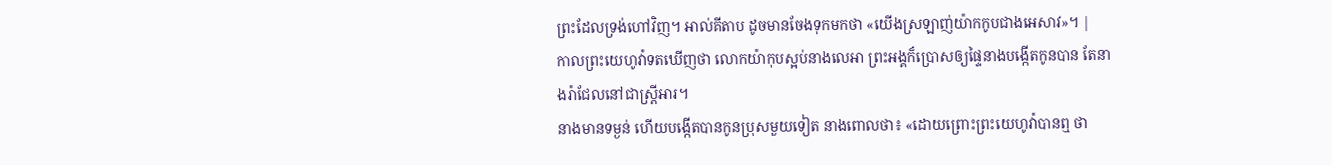ព្រះដែលទ្រង់ហៅវិញ។ អាល់គីតាប ដូចមានចែងទុកមកថា «យើងស្រឡាញ់យ៉ាកកូបជាងអេសាវ»។ |
កាលព្រះយេហូវ៉ាទតឃើញថា លោកយ៉ាកុបស្អប់នាងលេអា ព្រះអង្គក៏ប្រោសឲ្យផ្ទៃនាងបង្កើតកូនបាន តែនាងរ៉ាជែលនៅជាស្ត្រីអារ។
នាងមានទម្ងន់ ហើយបង្កើតបានកូនប្រុសមួយទៀត នាងពោលថា៖ «ដោយព្រោះព្រះយេហូវ៉ាបានឮ ថា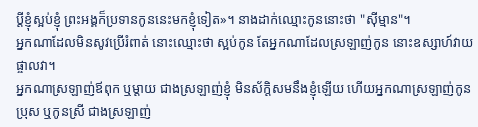ប្តីខ្ញុំស្អប់ខ្ញុំ ព្រះអង្គក៏ប្រទានកូននេះមកខ្ញុំទៀត»។ នាងដាក់ឈ្មោះកូននោះថា "ស៊ីម្មាន"។
អ្នកណាដែលមិនសូវប្រើរំពាត់ នោះឈ្មោះថា ស្អប់កូន តែអ្នកណាដែលស្រឡាញ់កូន នោះឧស្សាហ៍វាយផ្ចាលវា។
អ្នកណាស្រឡាញ់ឪពុក ឬម្តាយ ជាងស្រឡាញ់ខ្ញុំ មិនស័ក្តិសមនឹងខ្ញុំឡើយ ហើយអ្នកណាស្រឡាញ់កូនប្រុស ឬកូនស្រី ជាងស្រឡាញ់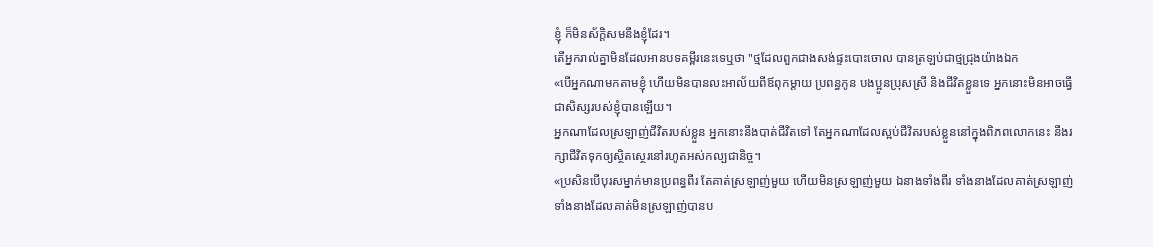ខ្ញុំ ក៏មិនស័ក្ដិសមនឹងខ្ញុំដែរ។
តើអ្នករាល់គ្នាមិនដែលអានបទគម្ពីរនេះទេឬថា "ថ្មដែលពួកជាងសង់ផ្ទះបោះចោល បានត្រឡប់ជាថ្មជ្រុងយ៉ាងឯក
«បើអ្នកណាមកតាមខ្ញុំ ហើយមិនបានលះអាល័យពីឪពុកម្តាយ ប្រពន្ធកូន បងប្អូនប្រុសស្រី និងជីវិតខ្លួនទេ អ្នកនោះមិនអាចធ្វើជាសិស្សរបស់ខ្ញុំបានឡើយ។
អ្នកណាដែលស្រឡាញ់ជីវិតរបស់ខ្លួន អ្នកនោះនឹងបាត់ជីវិតទៅ តែអ្នកណាដែលស្អប់ជីវិតរបស់ខ្លួននៅក្នុងពិភពលោកនេះ នឹងរក្សាជីវិតទុកឲ្យស្ថិតស្ថេរនៅរហូតអស់កល្បជានិច្ច។
«ប្រសិនបើបុរសម្នាក់មានប្រពន្ធពីរ តែគាត់ស្រឡាញ់មួយ ហើយមិនស្រឡាញ់មួយ ឯនាងទាំងពីរ ទាំងនាងដែលគាត់ស្រឡាញ់ ទាំងនាងដែលគាត់មិនស្រឡាញ់បានប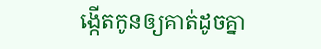ង្កើតកូនឲ្យគាត់ដូចគ្នា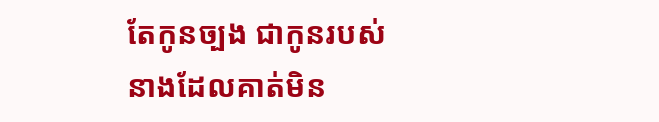តែកូនច្បង ជាកូនរបស់នាងដែលគាត់មិន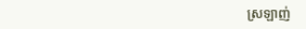ស្រឡាញ់